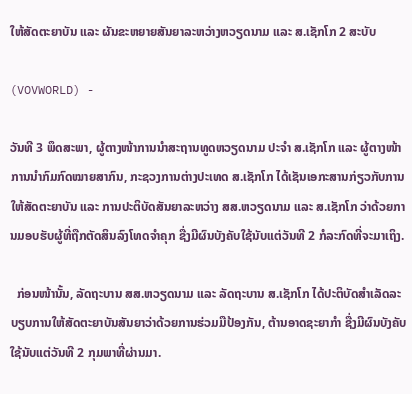ໃຫ້ສັດຕະຍາບັນ ແລະ ຜັນຂະຫຍາຍສັນຍາລະຫວ່າງຫວຽດນາມ ແລະ ສ.ເຊັກໂກ 2 ສະບັບ

(VOVWORLD) -

ວັນທີ 3 ພຶດສະພາ, ຜູ້ຕາງໜ້າການນຳສະຖານທູດຫວຽດນາມ ປະຈຳ ສ.ເຊັກໂກ ແລະ ຜູ້ຕາງໜ້າການນຳກົມກົດໝາຍສາກົນ, ກະຊວງການຕ່າງປະເທດ ສ.ເຊັກໂກ ໄດ້ເຊັນເອກະສານກ່ຽວກັບການໃຫ້ສັດຕະຍາບັນ ແລະ ການປະຕິບັດສັນຍາລະຫວ່າງ ສສ.ຫວຽດນາມ ແລະ ສ.ເຊັກໂກ ວ່າດ້ວຍການມອບຮັບຜູ້ທີ່ຖືກຕັດສິນລົງໂທດຈຳຄຸກ ຊື່ງມີຜົນບັງຄັບໃຊ້ນັບແຕ່ວັນທີ 2 ກໍລະກົດທີ່ຈະມາເຖິງ.

  ກ່ອນໜ້ານັ້ນ, ລັດຖະບານ ສສ.ຫວຽດນາມ ແລະ ລັດຖະບານ ສ.ເຊັກໂກ ໄດ້ປະຕິບັດສຳເລັດລະບຽບການໃຫ້ສັດຕະຍາບັນສັນຍາວ່າດ້ວຍການຮ່ວມມືປ້ອງກັນ, ຕ້ານອາດຊະຍາກຳ ຊື່ງມີຜົນບັງຄັບໃຊ້ນັບແຕ່ວັນທີ 2 ກຸມພາທີ່ຜ່ານມາ.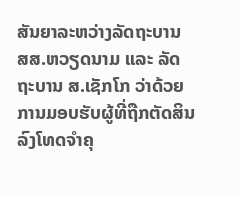ສັນຍາລະຫວ່າງລັດຖະບານ ສສ.ຫວຽດນາມ ແລະ ລັດຖະບານ ສ.ເຊັກໂກ ວ່າດ້ວຍການມອບຮັບຜູ້ທີ່ຖືກຕັດສິນລົງໂທດຈຳຄຸ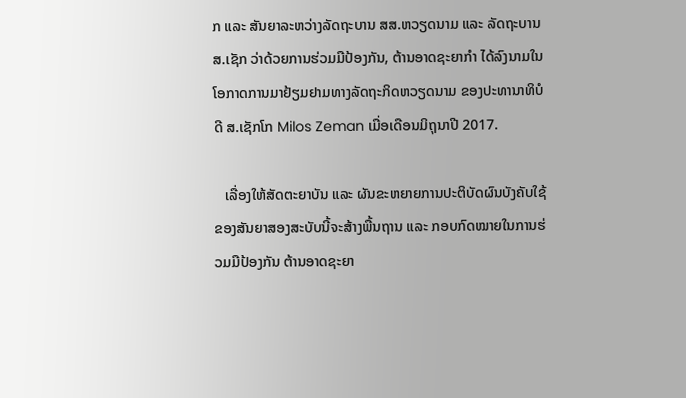ກ ແລະ ສັນຍາລະຫວ່າງລັດຖະບານ ສສ.ຫວຽດນາມ ແລະ ລັດຖະບານ ສ.ເຊັກ ວ່າດ້ວຍການຮ່ວມມືປ້ອງກັນ, ຕ້ານອາດຊະຍາກຳ ໄດ້ລົງນາມໃນໂອກາດການມາຢ້ຽມຢາມທາງລັດຖະກິດຫວຽດນາມ ຂອງປະທານາທິບໍດີ ສ.ເຊັກໂກ Milos Zeman ເມື່ອເດືອນມິຖຸນາປີ 2017.

   ເລື່ອງໃຫ້ສັດຕະຍາບັນ ແລະ ຜັນຂະຫຍາຍການປະຕິບັດຜົນບັງຄັບໃຊ້ຂອງສັນຍາສອງສະບັບນີ້ຈະສ້າງພື້ນຖານ ແລະ ກອບກົດໝາຍໃນການຮ່ວມມືປ້ອງກັນ ຕ້ານອາດຊະຍາ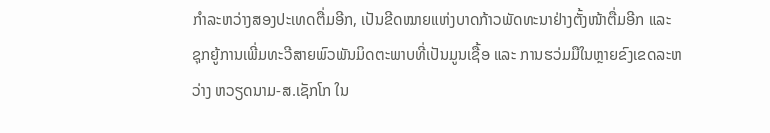ກຳລະຫວ່າງສອງປະເທດຕື່ມອີກ, ເປັນຂີດໝາຍແຫ່ງບາດກ້າວພັດທະນາຢ່າງຕັ້ງໜ້າຕື່ມອີກ ແລະ ຊຸກຍູ້ການເພີ່ມທະວີສາຍພົວພັນມິດຕະພາບທີ່ເປັນມູນເຊື້ອ ແລະ ການຮວ່ມມືໃນຫຼາຍຂົງເຂດລະຫວ່າງ ຫວຽດນາມ-ສ.ເຊັກໂກ ໃນ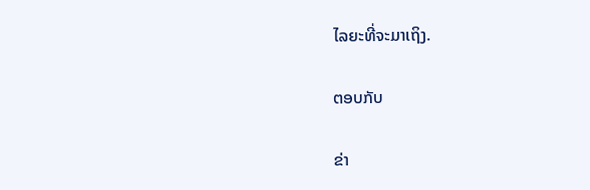ໄລຍະທີ່ຈະມາເຖິງ.

ຕອບກັບ

ຂ່າ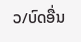ວ/ບົດອື່ນ